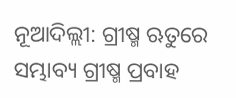ନୂଆଦିଲ୍ଲୀ: ଗ୍ରୀଷ୍ମ ଋତୁରେ ସମ୍ଭାବ୍ୟ ଗ୍ରୀଷ୍ମ ପ୍ରବାହ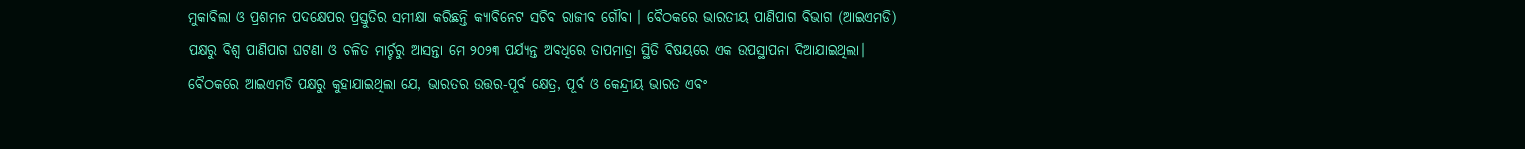ମୁକାବିଲା ଓ ପ୍ରଶମନ ପଦକ୍ଷେପର ପ୍ରସ୍ତୁତିର ସମୀକ୍ଷା କରିଛନ୍ତି କ୍ୟାବିନେଟ ସଚିବ ରାଜୀବ ଗୌବା । ବୈଠକରେ ଭାରତୀୟ ପାଣିପାଗ ବିଭାଗ (ଆଇଏମଡି) ପକ୍ଷରୁ ବିଶ୍ଵ ପାଣିପାଗ ଘଟଣା ଓ ଚଳିତ ମାର୍ଚ୍ଚରୁ ଆସନ୍ତା ମେ ୨୦୨୩ ପର୍ଯ୍ୟନ୍ତ ଅବଧିରେ ତାପମାତ୍ରା ସ୍ଥିତି ବିଷୟରେ ଏକ ଉପସ୍ଥାପନା ଦିଆଯାଇଥିଲା।
ବୈଠକରେ ଆଇଏମଡି ପକ୍ଷରୁ କୁହାଯାଇଥିଲା ଯେ, ଭାରତର ଉତ୍ତର-ପୂର୍ବ କ୍ଷେତ୍ର, ପୂର୍ବ ଓ କେନ୍ଦ୍ରୀୟ ଭାରତ ଏବଂ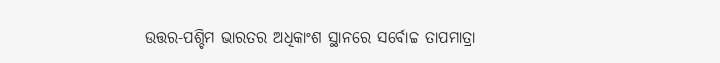ଉତ୍ତର-ପଶ୍ଚିମ ଭାରତର ଅଧିକାଂଶ ସ୍ଥାନରେ ସର୍ବୋଚ୍ଚ ତାପମାତ୍ରା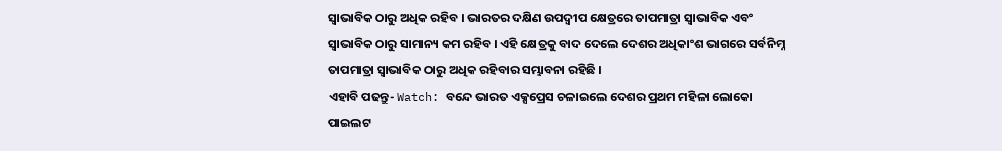ସ୍ୱାଭାବିକ ଠାରୁ ଅଧିକ ରହିବ । ଭାରତର ଦକ୍ଷିଣ ଉପଦ୍ୱୀପ କ୍ଷେତ୍ରରେ ତାପମାତ୍ରା ସ୍ୱାଭାବିକ ଏବଂ ସ୍ୱାଭାବିକ ଠାରୁ ସାମାନ୍ୟ କମ ରହିବ । ଏହି କ୍ଷେତ୍ରକୁ ବାଦ ଦେଲେ ଦେଶର ଅଧିକାଂଶ ଭାଗରେ ସର୍ବନିମ୍ନ ତାପମାତ୍ରା ସ୍ୱାଭାବିକ ଠାରୁ ଅଧିକ ରହିବାର ସମ୍ଭାବନା ରହିଛି ।
ଏହାବି ପଢନ୍ତୁ- Watch: ବନ୍ଦେ ଭାରତ ଏକ୍ସପ୍ରେସ ଚଳାଇଲେ ଦେଶର ପ୍ରଥମ ମହିଳା ଲୋକୋ ପାଇଲଟ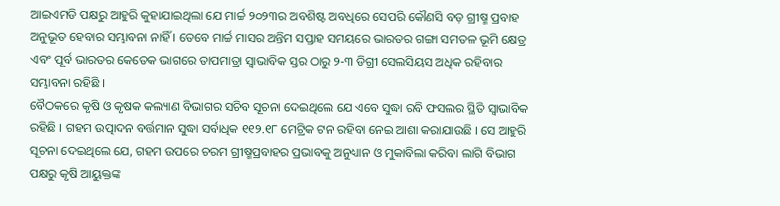ଆଇଏମଡି ପକ୍ଷରୁ ଆହୁରି କୁହାଯାଇଥିଲା ଯେ ମାର୍ଚ୍ଚ ୨୦୨୩ର ଅବଶିଷ୍ଟ ଅବଧିରେ ସେପରି କୌଣସି ବଡ଼ ଗ୍ରୀଷ୍ମ ପ୍ରବାହ ଅନୁଭୂତ ହେବାର ସମ୍ଭାବନା ନାହିଁ । ତେବେ ମାର୍ଚ୍ଚ ମାସର ଅନ୍ତିମ ସପ୍ତାହ ସମୟରେ ଭାରତର ଗଙ୍ଗା ସମତଳ ଭୂମି କ୍ଷେତ୍ର ଏବଂ ପୂର୍ବ ଭାରତର କେତେକ ଭାଗରେ ତାପମାତ୍ରା ସ୍ୱାଭାବିକ ସ୍ତର ଠାରୁ ୨-୩ ଡିଗ୍ରୀ ସେଲସିୟସ ଅଧିକ ରହିବାର ସମ୍ଭାବନା ରହିଛି ।
ବୈଠକରେ କୃଷି ଓ କୃଷକ କଲ୍ୟାଣ ବିଭାଗର ସଚିବ ସୂଚନା ଦେଇଥିଲେ ଯେ ଏବେ ସୁଦ୍ଧା ରବି ଫସଲର ସ୍ଥିତି ସ୍ୱାଭାବିକ ରହିଛି । ଗହମ ଉତ୍ପାଦନ ବର୍ତ୍ତମାନ ସୁଦ୍ଧା ସର୍ବାଧିକ ୧୧୨.୧୮ ମେଟ୍ରିକ ଟନ ରହିବା ନେଇ ଆଶା କରାଯାଉଛି । ସେ ଆହୁରି ସୂଚନା ଦେଇଥିଲେ ଯେ, ଗହମ ଉପରେ ଚରମ ଗ୍ରୀଷ୍ମପ୍ରବାହର ପ୍ରଭାବକୁ ଅନୁଧ୍ୟାନ ଓ ମୁକାବିଲା କରିବା ଲାଗି ବିଭାଗ ପକ୍ଷରୁ କୃଷି ଆୟୁକ୍ତଙ୍କ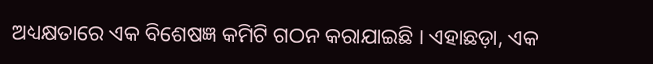ଅଧ୍ୟକ୍ଷତାରେ ଏକ ବିଶେଷଜ୍ଞ କମିଟି ଗଠନ କରାଯାଇଛି । ଏହାଛଡ଼ା, ଏକ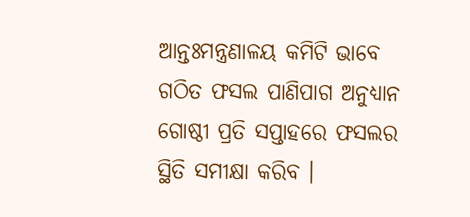ଆନ୍ତଃମନ୍ତ୍ରଣାଳୟ କମିଟି ଭାବେ ଗଠିତ ଫସଲ ପାଣିପାଗ ଅନୁଧ୍ୟାନ ଗୋଷ୍ଠୀ ପ୍ରତି ସପ୍ତାହରେ ଫସଲର ସ୍ଥିତି ସମୀକ୍ଷା କରିବ ।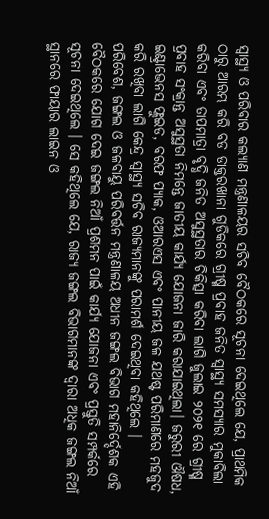ସ୍ୱାସ୍ଥ୍ୟ ଓ ପରିବାର କଲ୍ୟାଣ ମନ୍ତ୍ରଣାଳୟର ସଚିବ ବୈଠକରେ ସୂଚନା ଦେଇଥିଲେ ଯେ, ପ୍ରାଥମିକ ଠାରୁ ଆରମ୍ଭ କରି ବଡ ଡାକ୍ତରଖାନା ଗୁଡିକରେ ଗ୍ରୀଷ୍ମ ପ୍ରବାହ ଜନିତ ସ୍ୱାସ୍ଥ୍ୟ ସମସ୍ୟାର ମୁକାବିଲା କରିବା ଏବଂ ତାପମାତ୍ରା ବୃଦ୍ଧି ଜନିତ ଅସୁସ୍ଥତାର ଚିକିତ୍ସା କରିବା ଲାଗି ଜୁଲାଇ ୨୦୨୧ ରେ ଗ୍ରୀଷ୍ମ ପ୍ରବାହ ସଂକ୍ରାନ୍ତ ଅସୁସ୍ଥତା ନିମନ୍ତେ ଜାତୀୟ କାର୍ଯ୍ୟ ଯୋଜନା ଜାରି କରାଯାଇଥିଲା। ଜରୁରୀ ଔଷଧ, ଇଣ୍ଟ୍ରାଭେନସ ଫ୍ଲୁଇଡ, ବରଫ ପ୍ୟାକ, ଓଆରଏସ ଏବଂ ପାନୀୟ ଜଳ ଯଥଷ୍ଟ ପରିମାଣରେ ମହଜୁଦ କରି ରଖିବା ଲାଗି କେନ୍ଦ୍ର ସ୍ୱାସ୍ଥ୍ୟ ସଚିବ ରାଜ୍ୟମାନଙ୍କୁ ପରାମର୍ଶ ଦେଇଥିବା କହିଥିଲେ ।
ପରିବେଶ, ଜଙ୍ଗଲ ଓ ଜଳବାୟୁ ପରିବର୍ତ୍ତନ ମନ୍ତ୍ରଣାଳୟ ଅଧୀନ ଜଙ୍ଗଲ ବିଭାଗ ମହାନିର୍ଦ୍ଦେଶକ ଏହି ବୈଠକରେ ଯୋଗ ଦେଇ ଜଙ୍ଗଲ ନିଆଁ ପ୍ରଶମନ ପାଇଁ କାର୍ଯ୍ୟ ଯୋଜନା ଏବଂ ପ୍ରସ୍ତୁତି ସମ୍ପର୍କରେ ସୂଚନା ଦେଇଥିଲେ । ସେ କହିଥିଲେ ଯେ, ରାଜ୍ୟ ଜଙ୍ଗଲ ବିଭାଗମାନଙ୍କ ଦ୍ୱାରା ଅଧିକ ଜଙ୍ଗଲ ନିଆଁ ସ୍ଥାନରେ ଫାୟାର ଲାଇନ ଓ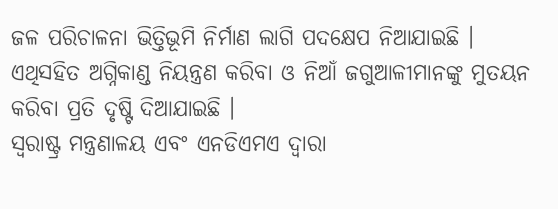ଜଳ ପରିଚାଳନା ଭିତ୍ତିଭୂମି ନିର୍ମାଣ ଲାଗି ପଦକ୍ଷେପ ନିଆଯାଇଛି । ଏଥିସହିତ ଅଗ୍ନିକାଣ୍ଡ ନିୟନ୍ତ୍ରଣ କରିବା ଓ ନିଆଁ ଜଗୁଆଳୀମାନଙ୍କୁ ମୁତୟନ କରିବା ପ୍ରତି ଦୃଷ୍ଟି ଦିଆଯାଇଛି ।
ସ୍ୱରାଷ୍ଟ୍ର ମନ୍ତ୍ରଣାଳୟ ଏବଂ ଏନଡିଏମଏ ଦ୍ୱାରା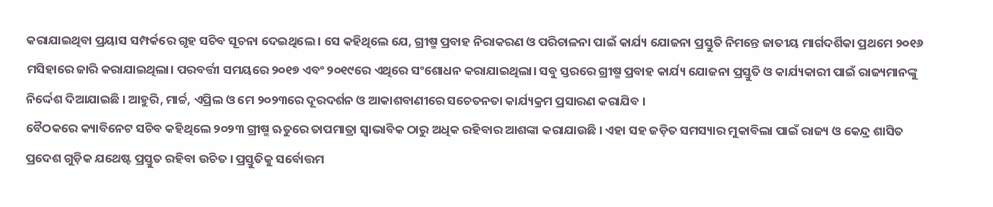କରାଯାଇଥିବା ପ୍ରୟାସ ସମ୍ପର୍କରେ ଗୃହ ସଚିବ ସୂଚନା ଦେଇଥିଲେ । ସେ କହିଥିଲେ ଯେ, ଗ୍ରୀଷ୍ମ ପ୍ରବାହ ନିରାକରଣ ଓ ପରିଚାଳନା ପାଇଁ କାର୍ଯ୍ୟ ଯୋଜନା ପ୍ରସ୍ତୁତି ନିମନ୍ତେ ଜାତୀୟ ମାର୍ଗଦର୍ଶିକା ପ୍ରଥମେ ୨୦୧୬ ମସିହାରେ ଜାରି କରାଯାଇଥିଲା। ପରବର୍ତ୍ତୀ ସମୟରେ ୨୦୧୭ ଏବଂ ୨୦୧୯ରେ ଏଥିରେ ସଂଶୋଧନ କରାଯାଇଥିଲା। ସବୁ ସ୍ତରରେ ଗ୍ରୀଷ୍ମ ପ୍ରବାହ କାର୍ଯ୍ୟ ଯୋଜନା ପ୍ରସ୍ତୁତି ଓ କାର୍ଯ୍ୟକାରୀ ପାଇଁ ରାଜ୍ୟମାନଙ୍କୁ ନିର୍ଦ୍ଦେଶ ଦିଆଯାଇଛି । ଆହୁରି, ମାର୍ଚ୍ଚ, ଏପ୍ରିଲ ଓ ମେ ୨୦୨୩ରେ ଦୂରଦର୍ଶନ ଓ ଆକାଶବାଣୀରେ ସଚେତନତା କାର୍ଯ୍ୟକ୍ରମ ପ୍ରସାରଣ କରାଯିବ ।
ବୈଠକରେ କ୍ୟାବିନେଟ ସଚିବ କହିଥିଲେ ୨୦୨୩ ଗ୍ରୀଷ୍ମ ଋତୁରେ ତାପମାତ୍ରା ସ୍ୱାଭାବିକ ଠାରୁ ଅଧିକ ରହିବାର ଆଶଙ୍କା କରାଯାଉଛି । ଏହା ସହ ଜଡ଼ିତ ସମସ୍ୟାର ମୁକାବିଲା ପାଇଁ ରାଜ୍ୟ ଓ କେନ୍ଦ୍ର ଶାସିତ ପ୍ରଦେଶ ଗୁଡ଼ିକ ଯଥେଷ୍ଟ ପ୍ରସ୍ତୁତ ରହିବା ଉଚିତ । ପ୍ରସ୍ତୁତିକୁ ସର୍ବୋତ୍ତମ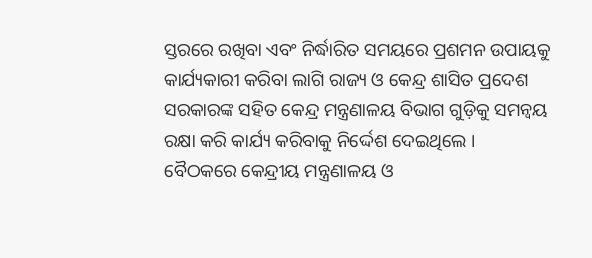ସ୍ତରରେ ରଖିବା ଏବଂ ନିର୍ଦ୍ଧାରିତ ସମୟରେ ପ୍ରଶମନ ଉପାୟକୁ କାର୍ଯ୍ୟକାରୀ କରିବା ଲାଗି ରାଜ୍ୟ ଓ କେନ୍ଦ୍ର ଶାସିତ ପ୍ରଦେଶ ସରକାରଙ୍କ ସହିତ କେନ୍ଦ୍ର ମନ୍ତ୍ରଣାଳୟ ବିଭାଗ ଗୁଡ଼ିକୁ ସମନ୍ୱୟ ରକ୍ଷା କରି କାର୍ଯ୍ୟ କରିବାକୁ ନିର୍ଦ୍ଦେଶ ଦେଇଥିଲେ ।
ବୈଠକରେ କେନ୍ଦ୍ରୀୟ ମନ୍ତ୍ରଣାଳୟ ଓ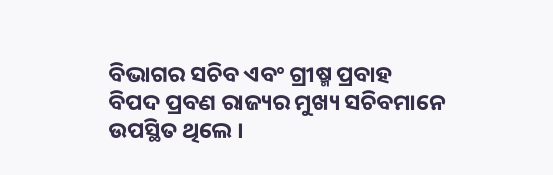ବିଭାଗର ସଚିବ ଏବଂ ଗ୍ରୀଷ୍ମ ପ୍ରବାହ ବିପଦ ପ୍ରବଣ ରାଜ୍ୟର ମୁଖ୍ୟ ସଚିବମାନେ ଉପସ୍ଥିତ ଥିଲେ ।